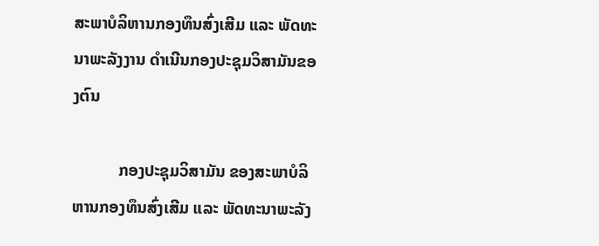ສະພາບໍລິຫານກອງທຶນສົ່ງເສີມ ແລະ ພັດທະນາພະລັງງານ ດຳເນີນກອງປະຊຸມວິສາມັນຂອງຕົນ

           ກອງປະຊຸມວິສາມັນ ຂອງສະພາບໍລິຫານກອງທຶນສົ່ງເສີມ ແລະ ພັດທະນາພະລັງ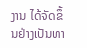ງານ ໄດ້ຈັດຂຶ້ນຢ່າງເປັນທາ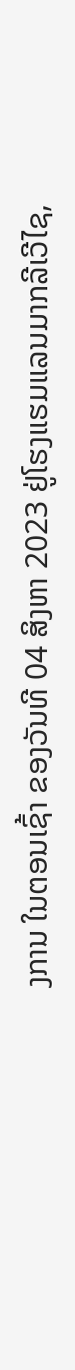ງການ ໃນຕອນເຊົ້າ ຂອງວັນທີ 04 ສິງຫາ 2023 ຢູ່ໂຮງແຮມແລນມາກລີເວີໄຊ,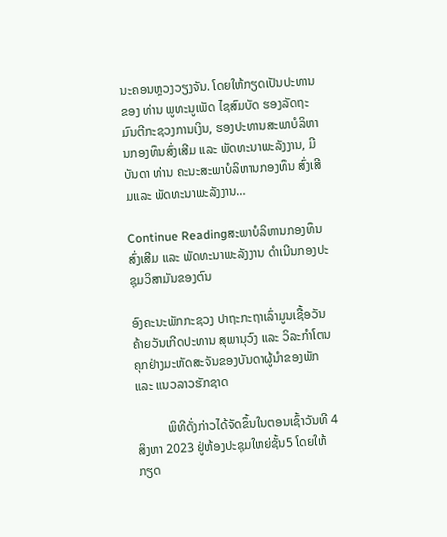ນະຄອນຫຼວງວຽງຈັນ. ໂດຍໃຫ້ກຽດເປັນປະທານຂອງ ທ່ານ ພູທະນູເພັດ ໄຊສົມບັດ ຮອງລັດຖະມົນຕີກະຊວງການເງິນ, ຮອງປະທານສະພາບໍລິຫານກອງທຶນສົ່ງເສີມ ແລະ ພັດທະນາພະລັງງານ, ມີບັນດາ ທ່ານ ຄະນະສະພາບໍລິຫານກອງທຶນ ສົ່ງເສີມແລະ ພັດທະນາພະລັງງານ…

Continue Readingສະພາບໍລິຫານກອງທຶນສົ່ງເສີມ ແລະ ພັດທະນາພະລັງງານ ດຳເນີນກອງປະຊຸມວິສາມັນຂອງຕົນ

ອົງຄະນະພັກກະຊວງ ປາຖະກະຖາເລົ່າມູນເຊື້ອວັນຄ້າຍວັນເກີດປະທານ ສຸພານຸວົງ ແລະ ວິລະກຳໂຕນຄຸກຢ່າງມະຫັດສະຈັນຂອງບັນດາຜູ້ນຳຂອງພັກ ແລະ ແນວລາວຮັກຊາດ

          ພິທີດັ່ງກ່າວໄດ້ຈັດຂຶ້ນໃນຕອນເຊົ້າວັນທີ 4 ສິງຫາ 2023 ຢູ່ຫ້ອງປະຊຸມໃຫຍ່ຊັ້ນ5 ໂດຍໃຫ້ກຽດ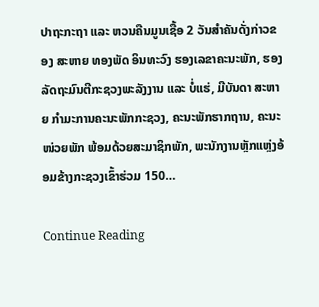ປາຖະກະຖາ ແລະ ຫວນຄືນມູນເຊື້ອ 2 ວັນສຳຄັນດັ່ງກ່າວຂອງ ສະຫາຍ ທອງພັດ ອິນທະວົງ ຮອງເລຂາຄະນະພັກ, ຮອງລັດຖະມົນຕີກະຊວງພະລັງງານ ແລະ ບໍ່ແຮ່, ມີບັນດາ ສະຫາຍ ກຳມະການຄະນະພັກກະຊວງ, ຄະນະພັກຮາກຖານ, ຄະນະໜ່ວຍພັກ ພ້ອມດ້ວຍສະມາຊິກພັກ, ພະນັກງານຫຼັກແຫຼ່ງອ້ອມຂ້າງກະຊວງເຂົ້າຮ່ວມ 150…

Continue Reading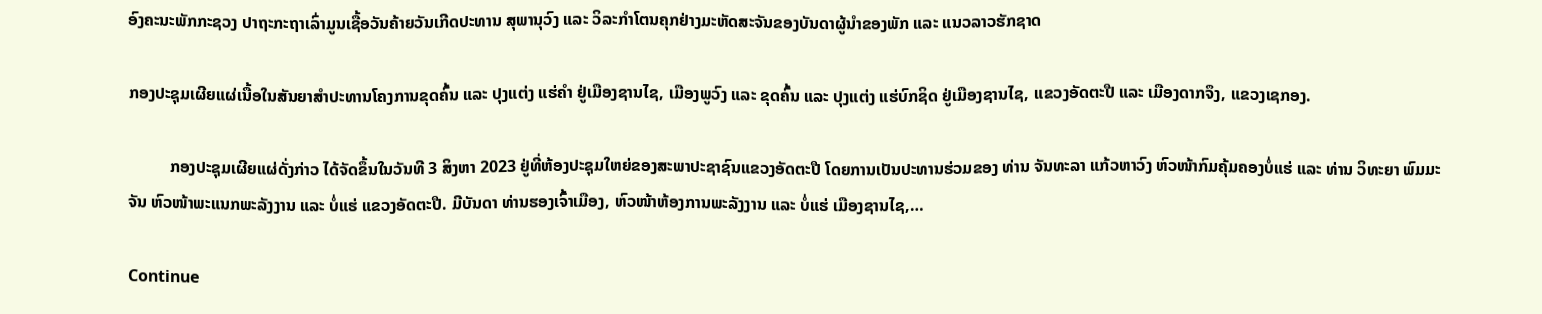ອົງຄະນະພັກກະຊວງ ປາຖະກະຖາເລົ່າມູນເຊື້ອວັນຄ້າຍວັນເກີດປະທານ ສຸພານຸວົງ ແລະ ວິລະກຳໂຕນຄຸກຢ່າງມະຫັດສະຈັນຂອງບັນດາຜູ້ນຳຂອງພັກ ແລະ ແນວລາວຮັກຊາດ

ກອງປະຊຸມເຜີຍແຜ່ເນື້ອໃນສັນຍາສຳປະທານໂຄງການຂຸດຄົ້ນ ແລະ ປຸງແຕ່ງ ແຮ່ຄຳ ຢູ່ເມືອງຊານໄຊ, ເມືອງພູວົງ ແລະ ຂຸດຄົ້ນ ແລະ ປຸງແຕ່ງ ແຮ່ບົກຊິດ ຢູ່ເມືອງຊານໄຊ, ແຂວງອັດຕະປື ແລະ ເມືອງດາກຈຶງ, ແຂວງເຊກອງ.

          ກອງປະຊຸມເຜີຍແຜ່ດັ່ງກ່າວ ໄດ້ຈັດຂຶ້ນໃນວັນທີ 3 ສິງຫາ 2023 ຢູ່ທີ່ຫ້ອງປະຊຸມໃຫຍ່ຂອງສະພາປະຊາຊົນແຂວງອັດຕະປື ໂດຍການເປັນປະທານຮ່ວມຂອງ ທ່ານ ຈັນທະລາ ແກ້ວຫາວົງ ຫົວໜ້າກົມຄຸ້ມຄອງບໍ່ແຮ່ ແລະ ທ່ານ ວິທະຍາ ພົມມະຈັນ ຫົວໜ້າພະແນກພະລັງງານ ແລະ ບໍ່ແຮ່ ແຂວງອັດຕະປື. ມີບັນດາ ທ່ານຮອງເຈົ້າເມືອງ, ຫົວໜ້າຫ້ອງການພະລັງງານ ແລະ ບໍ່ແຮ່ ເມືອງຊານໄຊ,…

Continue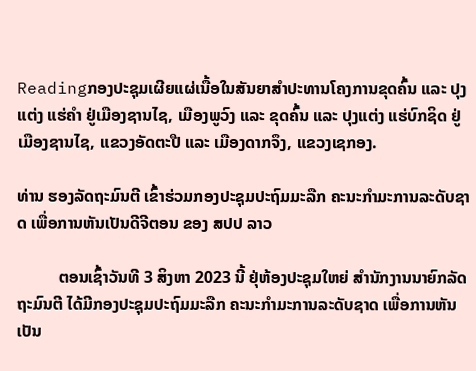Readingກອງປະຊຸມເຜີຍແຜ່ເນື້ອໃນສັນຍາສຳປະທານໂຄງການຂຸດຄົ້ນ ແລະ ປຸງແຕ່ງ ແຮ່ຄຳ ຢູ່ເມືອງຊານໄຊ, ເມືອງພູວົງ ແລະ ຂຸດຄົ້ນ ແລະ ປຸງແຕ່ງ ແຮ່ບົກຊິດ ຢູ່ເມືອງຊານໄຊ, ແຂວງອັດຕະປື ແລະ ເມືອງດາກຈຶງ, ແຂວງເຊກອງ.

ທ່ານ ຮອງລັດຖະມົນຕີ ເຂົ້າຮ່ວມກອງປະຊຸມປະຖົມມະລືກ ຄະນະກຳມະການລະດັບຊາດ ເພື່ອການຫັນເປັນດີຈີຕອນ ຂອງ ສປປ ລາວ

          ຕອນເຊົ້າວັນທີ 3 ສິງຫາ 2023 ນີ້ ຢຸ່ຫ້ອງປະຊຸມໃຫຍ່ ສຳນັກງານນາຍົກລັດຖະມົນຕີ ໄດ້ມີກອງປະຊຸມປະຖົມມະລືກ ຄະນະກຳມະການລະດັບຊາດ ເພື່ອການຫັນເປັນ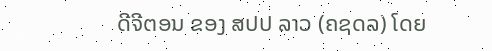ດີຈີຕອນ ຂອງ ສປປ ລາວ (ຄຊດລ) ໂດຍ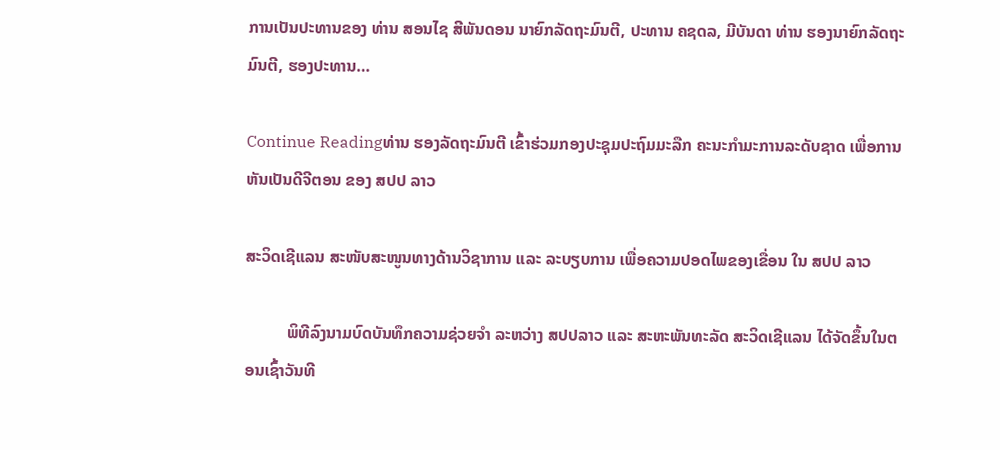ການເປັນປະທານຂອງ ທ່ານ ສອນໄຊ ສີພັນດອນ ນາຍົກລັດຖະມົນຕີ, ປະທານ ຄຊດລ, ມີບັນດາ ທ່ານ ຮອງນາຍົກລັດຖະມົນຕີ, ຮອງປະທານ…

Continue Readingທ່ານ ຮອງລັດຖະມົນຕີ ເຂົ້າຮ່ວມກອງປະຊຸມປະຖົມມະລືກ ຄະນະກຳມະການລະດັບຊາດ ເພື່ອການຫັນເປັນດີຈີຕອນ ຂອງ ສປປ ລາວ

ສະວິດເຊີແລນ ສະໜັບສະໜູນທາງດ້ານວິຊາການ ແລະ ລະບຽບການ ເພື່ອຄວາມປອດໄພຂອງເຂື່ອນ ໃນ ສປປ ລາວ

          ພິທີລົງນາມບົດບັນທຶກຄວາມຊ່ວຍຈຳ ລະຫວ່າງ ສປປລາວ ແລະ ສະຫະພັນທະລັດ ສະວິດເຊີແລນ ໄດ້ຈັດຂຶ້ນໃນຕອນເຊົ້າວັນທີ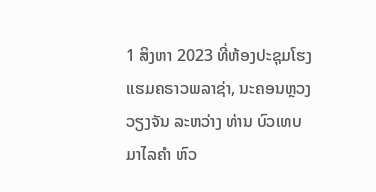1 ສິງຫາ 2023 ທີ່ຫ້ອງປະຊຸມໂຮງແຮມຄຣາວພລາຊ່າ, ນະຄອນຫຼວງວຽງຈັນ ລະຫວ່າງ ທ່ານ ບົວເທບ ມາໄລຄໍາ ຫົວ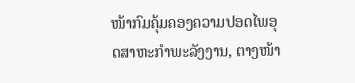ໜ້າກົມຄຸ້ມຄອງຄວາມປອດໄພອຸດສາຫະກໍາພະລັງງານ, ຕາງໜ້າ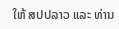ໃຫ້ ສປປລາວ ແລະ ທ່ານ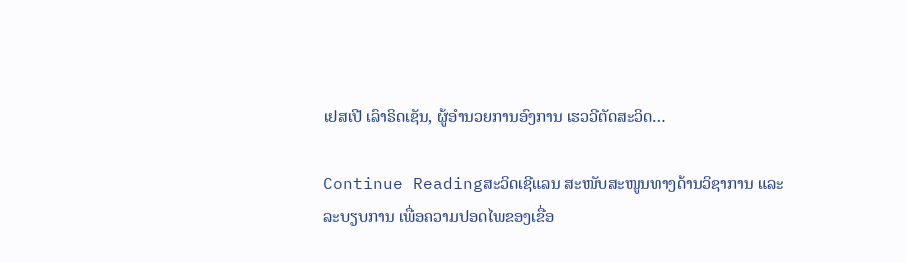ເຢສເປີ ເລົາຣິດເຊັນ, ຜູ້ອໍານວຍການອົງການ ເຮວວີຕັດສະວິດ…

Continue Readingສະວິດເຊີແລນ ສະໜັບສະໜູນທາງດ້ານວິຊາການ ແລະ ລະບຽບການ ເພື່ອຄວາມປອດໄພຂອງເຂື່ອ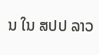ນ ໃນ ສປປ ລາວ